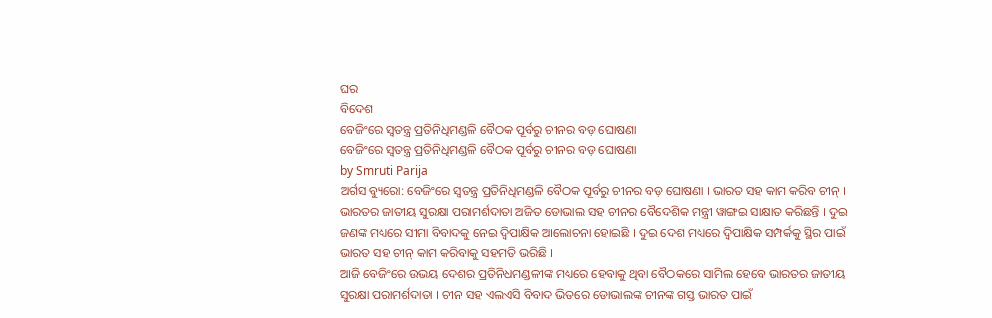ଘର
ବିଦେଶ
ବେଜିଂରେ ସ୍ବତନ୍ତ୍ର ପ୍ରତିନିଧିମଣ୍ଡଳି ବୈଠକ ପୂର୍ବରୁ ଚୀନର ବଡ଼ ଘୋଷଣା
ବେଜିଂରେ ସ୍ବତନ୍ତ୍ର ପ୍ରତିନିଧିମଣ୍ଡଳି ବୈଠକ ପୂର୍ବରୁ ଚୀନର ବଡ଼ ଘୋଷଣା
by Smruti Parija
ଅର୍ଗସ ବ୍ୟୁରୋ: ବେଜିଂରେ ସ୍ବତନ୍ତ୍ର ପ୍ରତିନିଧିମଣ୍ଡଳି ବୈଠକ ପୂର୍ବରୁ ଚୀନର ବଡ଼ ଘୋଷଣା । ଭାରତ ସହ କାମ କରିବ ଚୀନ୍ । ଭାରତର ଜାତୀୟ ସୁରକ୍ଷା ପରାମର୍ଶଦାତା ଅଜିତ ଡୋଭାଲ ସହ ଚୀନର ବୈଦେଶିକ ମନ୍ତ୍ରୀ ୱାଙ୍ଗଇ ସାକ୍ଷାତ କରିଛନ୍ତି । ଦୁଇ ଜଣଙ୍କ ମଧ୍ୟରେ ସୀମା ବିବାଦକୁ ନେଇ ଦ୍ବିପାକ୍ଷିକ ଆଲୋଚନା ହୋଇଛି । ଦୁଇ ଦେଶ ମଧ୍ୟରେ ଦ୍ବିପାକ୍ଷିକ ସମ୍ପର୍କକୁ ସ୍ଥିର ପାଇଁ ଭାରତ ସହ ଚୀନ୍ କାମ କରିବାକୁ ସହମତି ଭରିଛି ।
ଆଜି ବେଜିଂରେ ଉଭୟ ଦେଶର ପ୍ରତିନିଧମଣ୍ଡଳୀଙ୍କ ମଧ୍ୟରେ ହେବାକୁ ଥିବା ବୈଠକରେ ସାମିଲ ହେବେ ଭାରତର ଜାତୀୟ ସୁରକ୍ଷା ପରାମର୍ଶଦାତା । ଚୀନ ସହ ଏଲଏସି ବିବାଦ ଭିତରେ ଡୋଭାଲଙ୍କ ଚୀନଙ୍କ ଗସ୍ତ ଭାରତ ପାଇଁ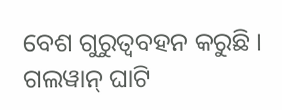ବେଶ ଗୁରୁତ୍ବବହନ କରୁଛି । ଗଲୱାନ୍ ଘାଟି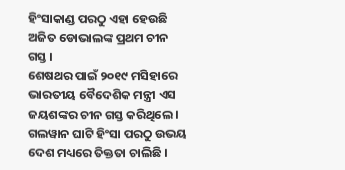ହିଂସାକାଣ୍ଡ ପରଠୁ ଏହା ହେଉଛି ଅଜିତ ଡୋଭାଲଙ୍କ ପ୍ରଥମ ଚୀନ ଗସ୍ତ ।
ଶେଷଥର ପାଇଁ ୨୦୧୯ ମସିହାରେ ଭାରତୀୟ ବୈଦେଶିକ ମନ୍ତ୍ରୀ ଏସ ଜୟଶଙ୍କର ଚୀନ ଗସ୍ତ କରିଥିଲେ । ଗଲୱାନ ଘାଟି ହିଂସା ପରଠୁ ଉଭୟ ଦେଶ ମଧ୍ୟରେ ତିକ୍ତତା ଚାଲିଛି ।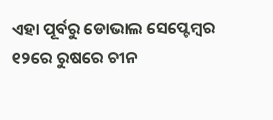ଏହା ପୂର୍ବରୁ ଡୋଭାଲ ସେପ୍ଟେମ୍ବର ୧୨ରେ ରୁଷରେ ଚୀନ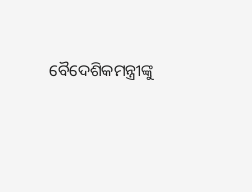ବୈଦେଶିକମନ୍ତ୍ରୀଙ୍କୁ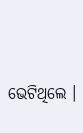ଭେଟିଥିଲେ ।